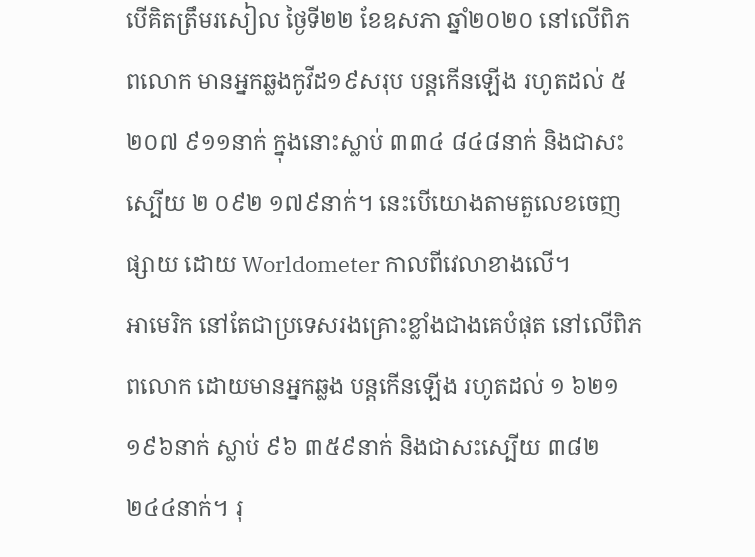បើគិតត្រឹមរសៀល ថ្ងៃទី២២ ខែឧសភា ឆ្នាំ២០២០ នៅលើពិភពលោក មានអ្នកឆ្លងកូវីដ១៩សរុប បន្ដកើនឡើង រហូតដល់ ៥ ២០៧ ៩១១នាក់ ក្នុងនោះស្លាប់ ៣៣៤ ៨៤៨នាក់ និងជាសះស្បើយ ២ ០៩២ ១៧៩នាក់។ នេះបើយោងតាមតួលេខចេញផ្សាយ ដោយ Worldometer កាលពីវេលាខាងលើ។
អាមេរិក នៅតែជាប្រទេសរងគ្រោះខ្លាំងជាងគេបំផុត នៅលើពិភពលោក ដោយមានអ្នកឆ្លង បន្ដកើនឡើង រហូតដល់ ១ ៦២១ ១៩៦នាក់ ស្លាប់ ៩៦ ៣៥៩នាក់ និងជាសះស្បើយ ៣៨២ ២៤៤នាក់។ រុ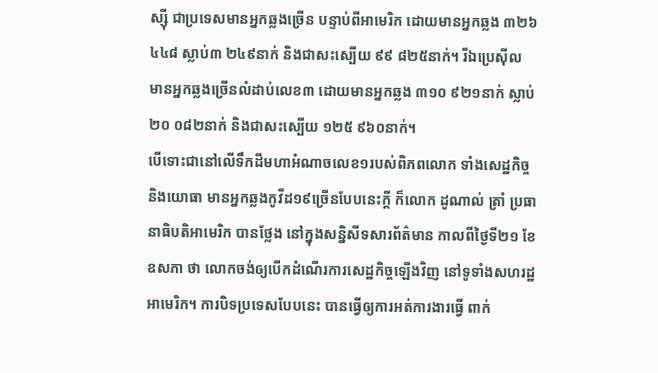ស្ស៊ី ជាប្រទេសមានអ្នកឆ្លងច្រើន បន្ទាប់ពីអាមេរិក ដោយមានអ្នកឆ្លង ៣២៦ ៤៤៨ ស្លាប់៣ ២៤៩នាក់ និងជាសះស្បើយ ៩៩ ៨២៥នាក់។ រីឯប្រេស៊ីល មានអ្នកឆ្លងច្រើនលំដាប់លេខ៣ ដោយមានអ្នកឆ្លង ៣១០ ៩២១នាក់ ស្លាប់ ២០ ០៨២នាក់ និងជាសះស្បើយ ១២៥ ៩៦០នាក់។
បើទោះជានៅលើទឹកដីមហាអំណាចលេខ១របស់ពិភពលោក ទាំងសេដ្ឋកិច្ច និងយោធា មានអ្នកឆ្លងកូវីដ១៩ច្រើនបែបនេះក្ដី ក៏លោក ដូណាល់ ត្រាំ ប្រធានាធិបតិអាមេរិក បានថ្លែង នៅក្នុងសន្និសីទសារព័ត៌មាន កាលពីថ្ងៃទី២១ ខែឧសភា ថា លោកចង់ឲ្យបើកដំណើរការសេដ្ឋកិច្ចឡើងវិញ នៅទូទាំងសហរដ្ឋអាមេរិក។ ការបិទប្រទេសបែបនេះ បានធ្វើឲ្យការអត់ការងារធ្វើ ពាក់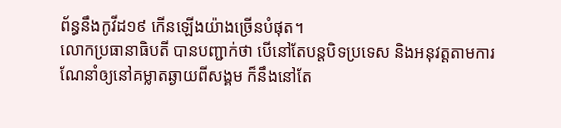ព័ន្ធនឹងកូវីដ១៩ កើនឡើងយ៉ាងច្រើនបំផុត។
លោកប្រធានាធិបតី បានបញ្ជាក់ថា បើនៅតែបន្ដបិទប្រទេស និងអនុវត្ដតាមការណែនាំឲ្យនៅគម្លាតឆ្ងាយពីសង្គម ក៏នឹងនៅតែ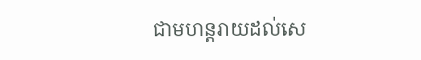ជាមហន្ដរាយដល់សេ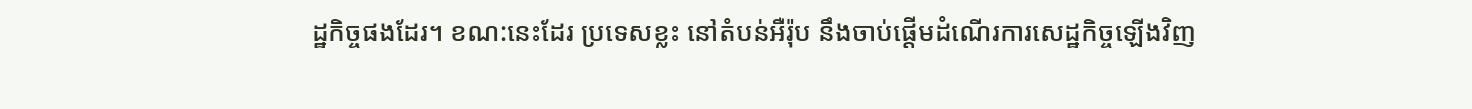ដ្ឋកិច្ចផងដែរ។ ខណ:នេះដែរ ប្រទេសខ្លះ នៅតំបន់អឺរ៉ុប នឹងចាប់ផ្ដើមដំណើរការសេដ្ឋកិច្ចឡើងវិញ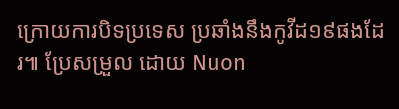ក្រោយការបិទប្រទេស ប្រឆាំងនឹងកូវីដ១៩ផងដែរ៕ ប្រែសម្រួល ដោយ Nuon